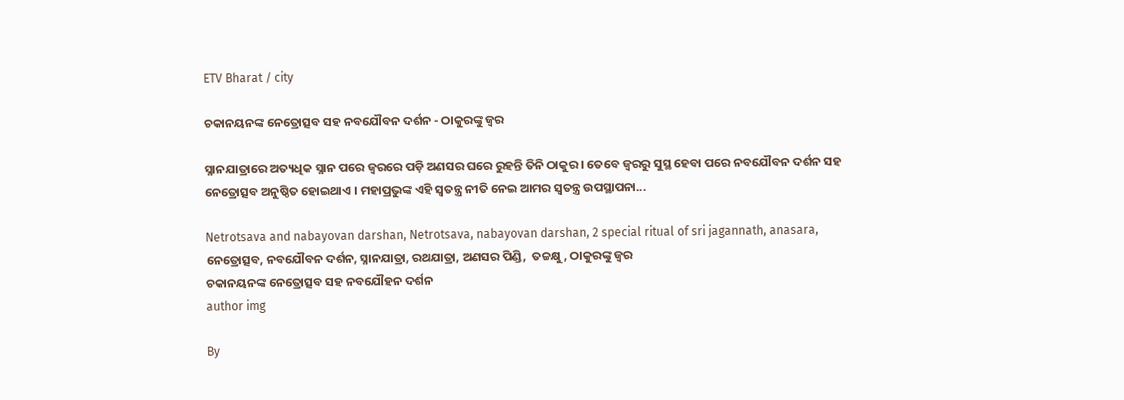ETV Bharat / city

ଚକାନୟନଙ୍କ ନେତ୍ରୋତ୍ସବ ସହ ନବଯୌବନ ଦର୍ଶନ - ଠାକୁରଙ୍କୁ ଜ୍ବର

ସ୍ନାନଯାତ୍ରାରେ ଅତ୍ୟଧିକ ସ୍ନାନ ପରେ ଜ୍ବରରେ ପଡ଼ି ଅଣସର ଘରେ ରୁହନ୍ତି ତିନି ଠାକୁର । ତେବେ ଜ୍ବରରୁ ସୁସ୍ଥ ହେବା ପରେ ନବଯୌବନ ଦର୍ଶନ ସହ ନେତ୍ରୋତ୍ସବ ଅନୁଷ୍ଠିତ ହୋଇଥାଏ । ମହାପ୍ରଭୁଙ୍କ ଏହି ସ୍ବତନ୍ତ୍ର ନୀତି ନେଇ ଆମର ସ୍ବତନ୍ତ୍ର ଉପସ୍ଥାପନା...

Netrotsava and nabayovan darshan, Netrotsava, nabayovan darshan, 2 special ritual of sri jagannath, anasara, ନେତ୍ରୋତ୍ସବ, ନବଯୌବନ ଦର୍ଶନ, ସ୍ନାନଯାତ୍ରା, ରଥଯାତ୍ରା, ଅଣସର ପିଣ୍ଡି,  ତଚ୍ଚକ୍ଷୁ, ଠାକୁରଙ୍କୁ ଜ୍ବର
ଚକାନୟନଙ୍କ ନେତ୍ରୋତ୍ସବ ସହ ନବଯୌହନ ଦର୍ଶନ
author img

By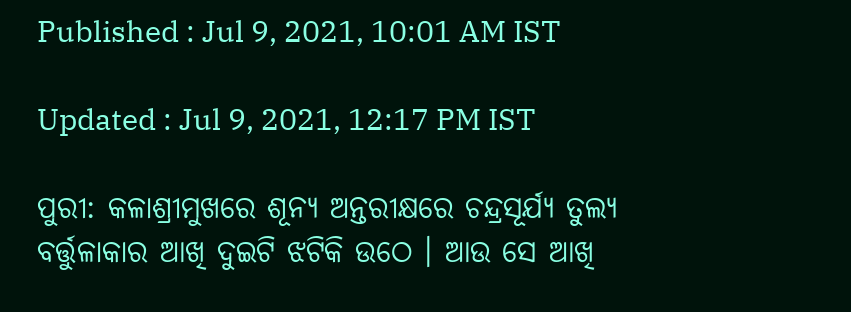Published : Jul 9, 2021, 10:01 AM IST

Updated : Jul 9, 2021, 12:17 PM IST

ପୁରୀ: କଳାଶ୍ରୀମୁଖରେ ଶୂନ୍ୟ ଅନ୍ତରୀକ୍ଷରେ ଚନ୍ଦ୍ରସୂର୍ଯ୍ୟ ତୁଲ୍ୟ ବର୍ତ୍ତୁଳାକାର ଆଖି ଦୁଇଟି ଝଟିକି ଉଠେ । ଆଉ ସେ ଆଖି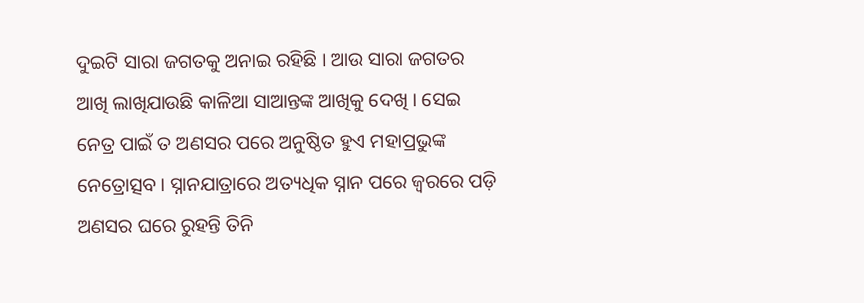ଦୁଇଟି ସାରା ଜଗତକୁ ଅନାଇ ରହିଛି । ଆଉ ସାରା ଜଗତର ଆଖି ଲାଖିଯାଉଛି କାଳିଆ ସାଆନ୍ତଙ୍କ ଆଖିକୁ ଦେଖି । ସେଇ ନେତ୍ର ପାଇଁ ତ ଅଣସର ପରେ ଅନୁଷ୍ଠିତ ହୁଏ ମହାପ୍ରଭୁଙ୍କ ନେତ୍ରୋତ୍ସବ । ସ୍ନାନଯାତ୍ରାରେ ଅତ୍ୟଧିକ ସ୍ନାନ ପରେ ଜ୍ବରରେ ପଡ଼ି ଅଣସର ଘରେ ରୁହନ୍ତି ତିନି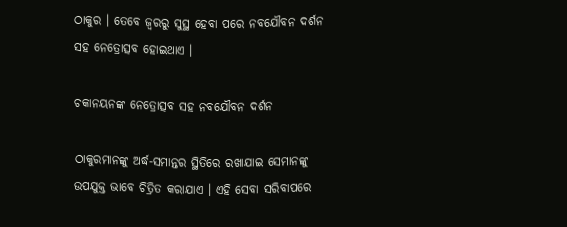ଠାକୁର । ତେବେ ଜ୍ବରରୁ ସୁସ୍ଥ ହେବା ପରେ ନବଯୌବନ ଦର୍ଶନ ସହ ନେତ୍ରୋତ୍ସବ ହୋଇଥାଏ ।

ଚକାନୟନଙ୍କ ନେତ୍ରୋତ୍ସବ ସହ ନବଯୌବନ ଦର୍ଶନ

ଠାକୁରମାନଙ୍କୁ ଅର୍ଦ୍ଧ-ସମାନ୍ତର ସ୍ଥିତିରେ ରଖାଯାଇ ସେମାନଙ୍କୁ ଉପଯୁକ୍ତ ଭାବେ ଚିତ୍ରିତ କରାଯାଏ । ଏହି ସେବା ସରିବାପରେ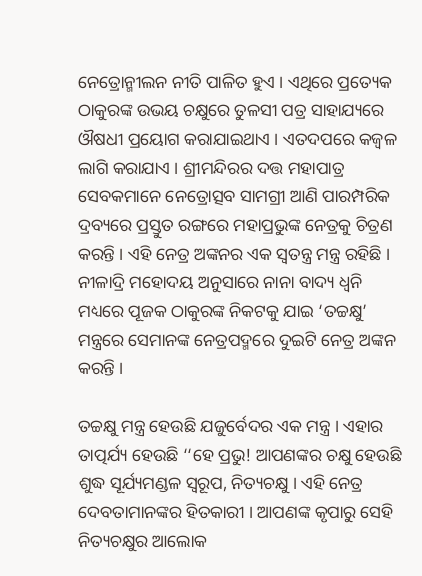ନେତ୍ରୋନ୍ମୀଲନ ନୀତି ପାଳିତ ହୁଏ । ଏଥିରେ ପ୍ରତ୍ୟେକ ଠାକୁରଙ୍କ ଉଭୟ ଚକ୍ଷୁରେ ତୁଳସୀ ପତ୍ର ସାହାଯ୍ୟରେ ଔଷଧୀ ପ୍ରୟୋଗ କରାଯାଇଥାଏ । ଏତଦପରେ କଜ୍ୱଳ ଲାଗି କରାଯାଏ । ଶ୍ରୀମନ୍ଦିରର ଦତ୍ତ ମହାପାତ୍ର ସେବକମାନେ ନେତ୍ରୋତ୍ସବ ସାମଗ୍ରୀ ଆଣି ପାରମ୍ପରିକ ଦ୍ରବ୍ୟରେ ପ୍ରସ୍ତୁତ ରଙ୍ଗରେ ମହାପ୍ରଭୁଙ୍କ ନେତ୍ରକୁ ଚିତ୍ରଣ କରନ୍ତି । ଏହି ନେତ୍ର ଅଙ୍କନର ଏକ ସ୍ବତନ୍ତ୍ର ମନ୍ତ୍ର ରହିଛି । ନୀଳାଦ୍ରି ମହୋଦୟ ଅନୁସାରେ ନାନା ବାଦ୍ୟ ଧ୍ବନି ମଧ୍ୟରେ ପୂଜକ ଠାକୁରଙ୍କ ନିକଟକୁ ଯାଇ ‘ତଚ୍ଚକ୍ଷୁ’ ମନ୍ତ୍ରରେ ସେମାନଙ୍କ ନେତ୍ରପଦ୍ମରେ ଦୁଇଟି ନେତ୍ର ଅଙ୍କନ କରନ୍ତି ।

ତଚ୍ଚକ୍ଷୁ ମନ୍ତ୍ର ହେଉଛି ଯଜୁର୍ବେଦର ଏକ ମନ୍ତ୍ର । ଏହାର ତାତ୍ପର୍ଯ୍ୟ ହେଉଛି ‘‘ହେ ପ୍ରଭୁ! ଆପଣଙ୍କର ଚକ୍ଷୁ ହେଉଛି ଶୁଦ୍ଧ ସୂର୍ଯ୍ୟମଣ୍ଡଳ ସ୍ବରୂପ, ନିତ୍ୟଚକ୍ଷୁ । ଏହି ନେତ୍ର ଦେବତାମାନଙ୍କର ହିତକାରୀ । ଆପଣଙ୍କ କୃପାରୁ ସେହି ନିତ୍ୟଚକ୍ଷୁର ଆଲୋକ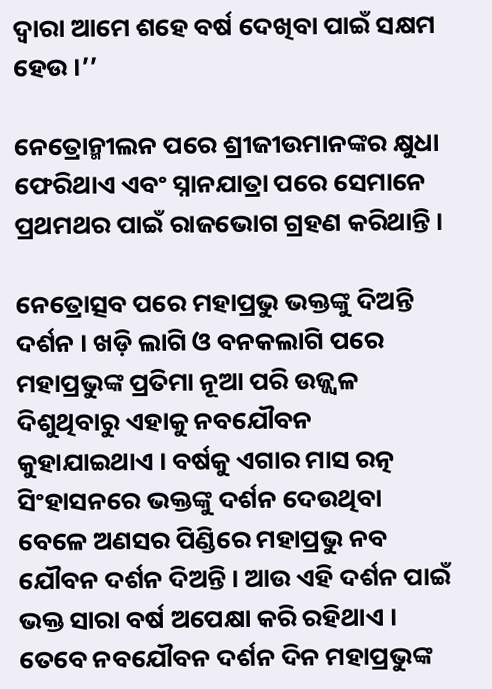ଦ୍ବାରା ଆମେ ଶହେ ବର୍ଷ ଦେଖିବା ପାଇଁ ସକ୍ଷମ ହେଉ ।’’

ନେତ୍ରୋନ୍ମୀଲନ ପରେ ଶ୍ରୀଜୀଉମାନଙ୍କର କ୍ଷୁଧା ଫେରିଥାଏ ଏବଂ ସ୍ନାନଯାତ୍ରା ପରେ ସେମାନେ ପ୍ରଥମଥର ପାଇଁ ରାଜଭୋଗ ଗ୍ରହଣ କରିଥାନ୍ତି ।

ନେତ୍ରୋତ୍ସବ ପରେ ମହାପ୍ରଭୁ ଭକ୍ତଙ୍କୁ ଦିଅନ୍ତି ଦର୍ଶନ । ଖଡ଼ି ଲାଗି ଓ ବନକଲାଗି ପରେ ମହାପ୍ରଭୁଙ୍କ ପ୍ରତିମା ନୂଆ ପରି ଉଜ୍ଜ୍ବଳ ଦିଶୁଥିବାରୁ ଏହାକୁ ନବଯୌବନ କୁହାଯାଇଥାଏ । ବର୍ଷକୁ ଏଗାର ମାସ ରତ୍ନ ସିଂହାସନରେ ଭକ୍ତଙ୍କୁ ଦର୍ଶନ ଦେଉଥିବା ବେଳେ ଅଣସର ପିଣ୍ଡିରେ ମହାପ୍ରଭୁ ନବ ଯୌବନ ଦର୍ଶନ ଦିଅନ୍ତି । ଆଉ ଏହି ଦର୍ଶନ ପାଇଁ ଭକ୍ତ ସାରା ବର୍ଷ ଅପେକ୍ଷା କରି ରହିଥାଏ । ତେବେ ନବଯୌବନ ଦର୍ଶନ ଦିନ ମହାପ୍ରଭୁଙ୍କ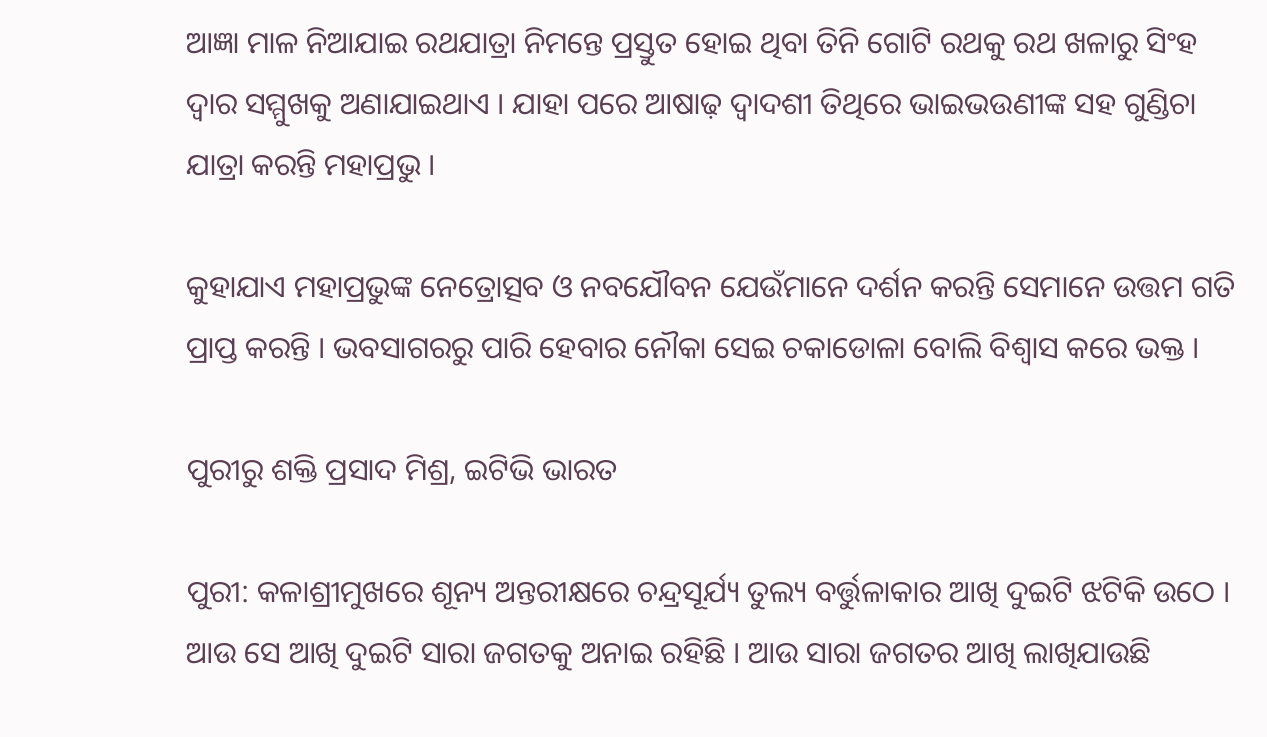ଆଜ୍ଞା ମାଳ ନିଆଯାଇ ରଥଯାତ୍ରା ନିମନ୍ତେ ପ୍ରସ୍ତୁତ ହୋଇ ଥିବା ତିନି ଗୋଟି ରଥକୁ ରଥ ଖଳାରୁ ସିଂହ ଦ୍ବାର ସମ୍ମୁଖକୁ ଅଣାଯାଇଥାଏ । ଯାହା ପରେ ଆଷାଢ଼ ଦ୍ବାଦଶୀ ତିଥିରେ ଭାଇଭଉଣୀଙ୍କ ସହ ଗୁଣ୍ଡିଚା ଯାତ୍ରା କରନ୍ତି ମହାପ୍ରଭୁ ।

କୁହାଯାଏ ମହାପ୍ରଭୁଙ୍କ ନେତ୍ରୋତ୍ସବ ଓ ନବଯୌବନ ଯେଉଁମାନେ ଦର୍ଶନ କରନ୍ତି ସେମାନେ ଉତ୍ତମ ଗତି ପ୍ରାପ୍ତ କରନ୍ତି । ଭବସାଗରରୁ ପାରି ହେବାର ନୌକା ସେଇ ଚକାଡୋଳା ବୋଲି ବିଶ୍ବାସ କରେ ଭକ୍ତ ।

ପୁରୀରୁ ଶକ୍ତି ପ୍ରସାଦ ମିଶ୍ର, ଇଟିଭି ଭାରତ

ପୁରୀ: କଳାଶ୍ରୀମୁଖରେ ଶୂନ୍ୟ ଅନ୍ତରୀକ୍ଷରେ ଚନ୍ଦ୍ରସୂର୍ଯ୍ୟ ତୁଲ୍ୟ ବର୍ତ୍ତୁଳାକାର ଆଖି ଦୁଇଟି ଝଟିକି ଉଠେ । ଆଉ ସେ ଆଖି ଦୁଇଟି ସାରା ଜଗତକୁ ଅନାଇ ରହିଛି । ଆଉ ସାରା ଜଗତର ଆଖି ଲାଖିଯାଉଛି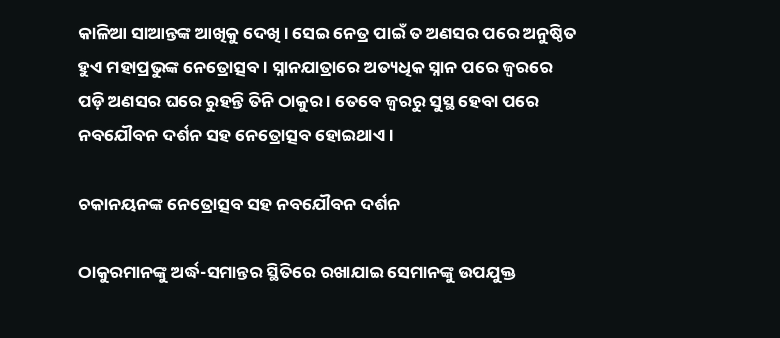କାଳିଆ ସାଆନ୍ତଙ୍କ ଆଖିକୁ ଦେଖି । ସେଇ ନେତ୍ର ପାଇଁ ତ ଅଣସର ପରେ ଅନୁଷ୍ଠିତ ହୁଏ ମହାପ୍ରଭୁଙ୍କ ନେତ୍ରୋତ୍ସବ । ସ୍ନାନଯାତ୍ରାରେ ଅତ୍ୟଧିକ ସ୍ନାନ ପରେ ଜ୍ବରରେ ପଡ଼ି ଅଣସର ଘରେ ରୁହନ୍ତି ତିନି ଠାକୁର । ତେବେ ଜ୍ବରରୁ ସୁସ୍ଥ ହେବା ପରେ ନବଯୌବନ ଦର୍ଶନ ସହ ନେତ୍ରୋତ୍ସବ ହୋଇଥାଏ ।

ଚକାନୟନଙ୍କ ନେତ୍ରୋତ୍ସବ ସହ ନବଯୌବନ ଦର୍ଶନ

ଠାକୁରମାନଙ୍କୁ ଅର୍ଦ୍ଧ-ସମାନ୍ତର ସ୍ଥିତିରେ ରଖାଯାଇ ସେମାନଙ୍କୁ ଉପଯୁକ୍ତ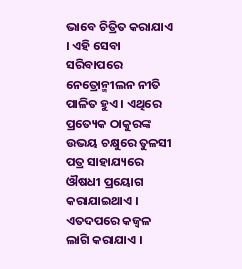ଭାବେ ଚିତ୍ରିତ କରାଯାଏ । ଏହି ସେବା ସରିବାପରେ ନେତ୍ରୋନ୍ମୀଲନ ନୀତି ପାଳିତ ହୁଏ । ଏଥିରେ ପ୍ରତ୍ୟେକ ଠାକୁରଙ୍କ ଉଭୟ ଚକ୍ଷୁରେ ତୁଳସୀ ପତ୍ର ସାହାଯ୍ୟରେ ଔଷଧୀ ପ୍ରୟୋଗ କରାଯାଇଥାଏ । ଏତଦପରେ କଜ୍ୱଳ ଲାଗି କରାଯାଏ ।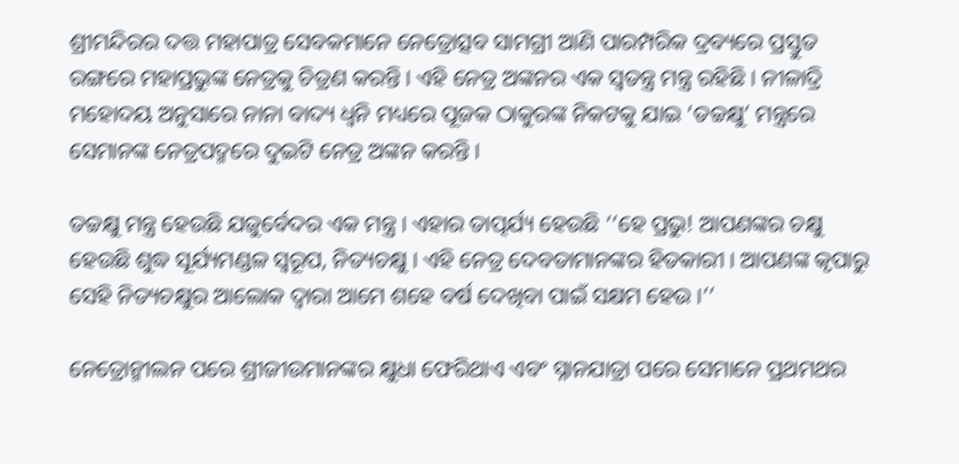ଶ୍ରୀମନ୍ଦିରର ଦତ୍ତ ମହାପାତ୍ର ସେବକମାନେ ନେତ୍ରୋତ୍ସବ ସାମଗ୍ରୀ ଆଣି ପାରମ୍ପରିକ ଦ୍ରବ୍ୟରେ ପ୍ରସ୍ତୁତ ରଙ୍ଗରେ ମହାପ୍ରଭୁଙ୍କ ନେତ୍ରକୁ ଚିତ୍ରଣ କରନ୍ତି । ଏହି ନେତ୍ର ଅଙ୍କନର ଏକ ସ୍ବତନ୍ତ୍ର ମନ୍ତ୍ର ରହିଛି । ନୀଳାଦ୍ରି ମହୋଦୟ ଅନୁସାରେ ନାନା ବାଦ୍ୟ ଧ୍ବନି ମଧ୍ୟରେ ପୂଜକ ଠାକୁରଙ୍କ ନିକଟକୁ ଯାଇ ‘ତଚ୍ଚକ୍ଷୁ’ ମନ୍ତ୍ରରେ ସେମାନଙ୍କ ନେତ୍ରପଦ୍ମରେ ଦୁଇଟି ନେତ୍ର ଅଙ୍କନ କରନ୍ତି ।

ତଚ୍ଚକ୍ଷୁ ମନ୍ତ୍ର ହେଉଛି ଯଜୁର୍ବେଦର ଏକ ମନ୍ତ୍ର । ଏହାର ତାତ୍ପର୍ଯ୍ୟ ହେଉଛି ‘‘ହେ ପ୍ରଭୁ! ଆପଣଙ୍କର ଚକ୍ଷୁ ହେଉଛି ଶୁଦ୍ଧ ସୂର୍ଯ୍ୟମଣ୍ଡଳ ସ୍ବରୂପ, ନିତ୍ୟଚକ୍ଷୁ । ଏହି ନେତ୍ର ଦେବତାମାନଙ୍କର ହିତକାରୀ । ଆପଣଙ୍କ କୃପାରୁ ସେହି ନିତ୍ୟଚକ୍ଷୁର ଆଲୋକ ଦ୍ବାରା ଆମେ ଶହେ ବର୍ଷ ଦେଖିବା ପାଇଁ ସକ୍ଷମ ହେଉ ।’’

ନେତ୍ରୋନ୍ମୀଲନ ପରେ ଶ୍ରୀଜୀଉମାନଙ୍କର କ୍ଷୁଧା ଫେରିଥାଏ ଏବଂ ସ୍ନାନଯାତ୍ରା ପରେ ସେମାନେ ପ୍ରଥମଥର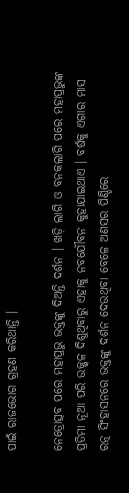ପାଇଁ ରାଜଭୋଗ ଗ୍ରହଣ କରିଥାନ୍ତି ।

ନେତ୍ରୋତ୍ସବ ପରେ ମହାପ୍ରଭୁ ଭକ୍ତଙ୍କୁ ଦିଅନ୍ତି ଦର୍ଶନ । ଖଡ଼ି ଲାଗି ଓ ବନକଲାଗି ପରେ ମହାପ୍ରଭୁଙ୍କ ପ୍ରତିମା ନୂଆ ପରି ଉଜ୍ଜ୍ବଳ ଦିଶୁଥିବାରୁ ଏହାକୁ ନବଯୌବନ କୁହାଯାଇଥାଏ । ବର୍ଷକୁ ଏଗାର ମାସ ରତ୍ନ ସିଂହାସନରେ ଭକ୍ତଙ୍କୁ ଦର୍ଶନ ଦେଉଥିବା ବେଳେ ଅଣସର ପିଣ୍ଡିରେ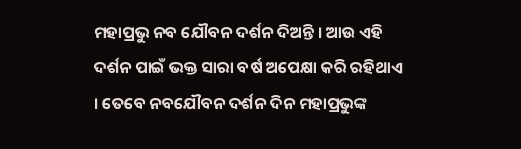ମହାପ୍ରଭୁ ନବ ଯୌବନ ଦର୍ଶନ ଦିଅନ୍ତି । ଆଉ ଏହି ଦର୍ଶନ ପାଇଁ ଭକ୍ତ ସାରା ବର୍ଷ ଅପେକ୍ଷା କରି ରହିଥାଏ । ତେବେ ନବଯୌବନ ଦର୍ଶନ ଦିନ ମହାପ୍ରଭୁଙ୍କ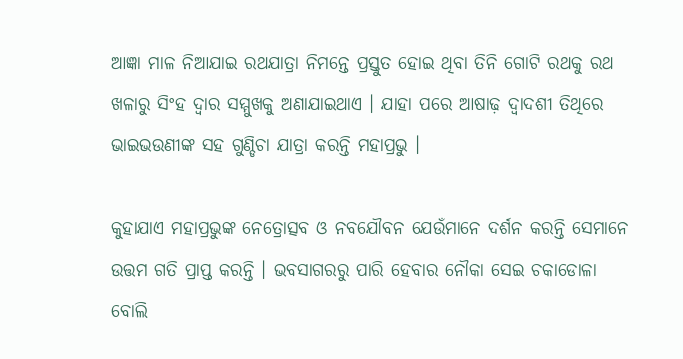ଆଜ୍ଞା ମାଳ ନିଆଯାଇ ରଥଯାତ୍ରା ନିମନ୍ତେ ପ୍ରସ୍ତୁତ ହୋଇ ଥିବା ତିନି ଗୋଟି ରଥକୁ ରଥ ଖଳାରୁ ସିଂହ ଦ୍ବାର ସମ୍ମୁଖକୁ ଅଣାଯାଇଥାଏ । ଯାହା ପରେ ଆଷାଢ଼ ଦ୍ବାଦଶୀ ତିଥିରେ ଭାଇଭଉଣୀଙ୍କ ସହ ଗୁଣ୍ଡିଚା ଯାତ୍ରା କରନ୍ତି ମହାପ୍ରଭୁ ।

କୁହାଯାଏ ମହାପ୍ରଭୁଙ୍କ ନେତ୍ରୋତ୍ସବ ଓ ନବଯୌବନ ଯେଉଁମାନେ ଦର୍ଶନ କରନ୍ତି ସେମାନେ ଉତ୍ତମ ଗତି ପ୍ରାପ୍ତ କରନ୍ତି । ଭବସାଗରରୁ ପାରି ହେବାର ନୌକା ସେଇ ଚକାଡୋଳା ବୋଲି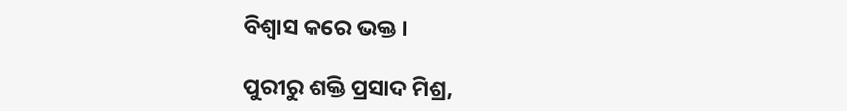ବିଶ୍ବାସ କରେ ଭକ୍ତ ।

ପୁରୀରୁ ଶକ୍ତି ପ୍ରସାଦ ମିଶ୍ର,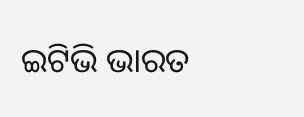ଇଟିଭି ଭାରତ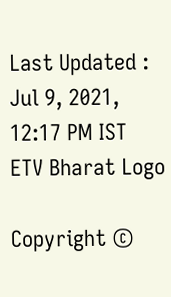Last Updated : Jul 9, 2021, 12:17 PM IST
ETV Bharat Logo

Copyright ©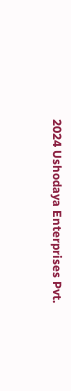2024 Ushodaya Enterprises Pvt.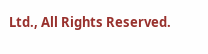Ltd., All Rights Reserved.